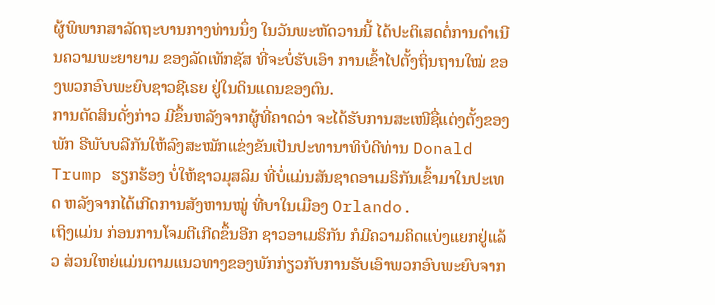ຜູ້ພິພາກສາລັດຖະບານກາງທ່ານນຶ່ງ ໃນວັນພະຫັດວານນີ້ ໄດ້ປະຕິເສດຕໍ່ການດຳເນີນຄວາມພະຍາຍາມ ຂອງລັດເທັກຊັສ ທີ່ຈະບໍ່ຮັບເອົາ ການເຂົ້າໄປຕັ້ງຖິ່ນຖານໃໝ່ ຂອງພວກອົບພະຍົບຊາວຊີເຣຍ ຢູ່ໃນດິນແດນຂອງຕົນ.
ການຕັດສິນດັ່ງກ່າວ ມີຂຶ້ນຫລັງຈາກຜູ້ທີ່ຄາດວ່າ ຈະໄດ້ຮັບການສະເໜີຊື່ແຕ່ງຕັ້ງຂອງພັກ ຣີພັບບລີກັນໃຫ້ລົງສະໝັກແຂ່ງຂັນເປັນປະທານາທິບໍດີທ່ານ Donald Trump ຮຽກຮ້ອງ ບໍ່ໃຫ້ຊາວມຸສລິມ ທີ່ບໍ່ແມ່ນສັນຊາດອາເມຣິກັນເຂົ້າມາໃນປະເທດ ຫລັງຈາກໄດ້ເກີດການສັງຫານໝູ່ ທີ່ບາໃນເມືອງ Orlando.
ເຖິງແມ່ນ ກ່ອນການໂຈມຕີເກີດຂຶ້ນອີກ ຊາວອາເມຣິກັນ ກໍມີຄວາມຄິດແບ່ງແຍກຢູ່ແລ້ວ ສ່ວນໃຫຍ່ແມ່ນຕາມແນວທາງຂອງພັກກ່ຽວກັບການຮັບເອົາພວກອົບພະຍົບຈາກ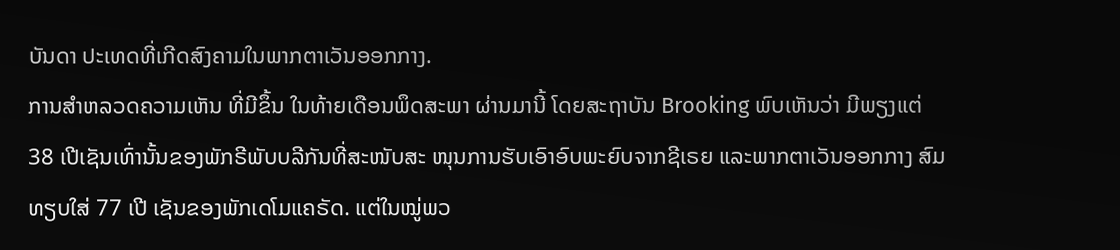ບັນດາ ປະເທດທີ່ເກີດສົງຄາມໃນພາກຕາເວັນອອກກາງ.
ການສຳຫລວດຄວາມເຫັນ ທີ່ມີຂຶ້ນ ໃນທ້າຍເດືອນພຶດສະພາ ຜ່ານມານີ້ ໂດຍສະຖາບັນ Brooking ພົບເຫັນວ່າ ມີພຽງແຕ່ 38 ເປີເຊັນເທົ່ານັ້ນຂອງພັກຣີພັບບລີກັນທີ່ສະໜັບສະ ໜຸນການຮັບເອົາອົບພະຍົບຈາກຊີເຣຍ ແລະພາກຕາເວັນອອກກາງ ສົມທຽບໃສ່ 77 ເປີ ເຊັນຂອງພັກເດໂມແຄຣັດ. ແຕ່ໃນໝູ່ພວ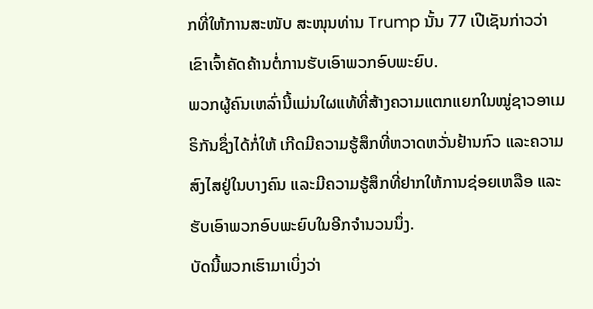ກທີ່ໃຫ້ການສະໜັບ ສະໜຸນທ່ານ Trump ນັ້ນ 77 ເປີເຊັນກ່າວວ່າ ເຂົາເຈົ້າຄັດຄ້ານຕໍ່ການຮັບເອົາພວກອົບພະຍົບ.
ພວກຜູ້ຄົນເຫລົ່ານີ້ແມ່ນໃຜແທ້ທີ່ສ້າງຄວາມແຕກແຍກໃນໝູ່ຊາວອາເມຣິກັນຊຶ່ງໄດ້ກໍ່ໃຫ້ ເກີດມີຄວາມຮູ້ສຶກທີ່ຫວາດຫວັ່ນຢ້ານກົວ ແລະຄວາມສົງໄສຢູ່ໃນບາງຄົນ ແລະມີຄວາມຮູ້ສຶກທີ່ຢາກໃຫ້ການຊ່ອຍເຫລືອ ແລະຮັບເອົາພວກອົບພະຍົບໃນອີກຈຳນວນນຶ່ງ.
ບັດນີ້ພວກເຮົາມາເບິ່ງວ່າ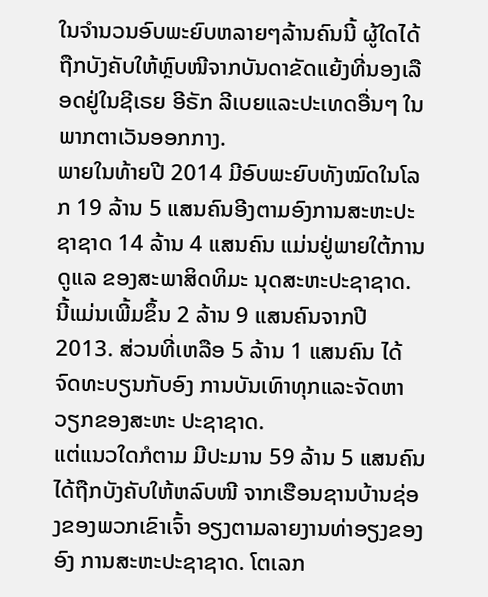ໃນຈຳນວນອົບພະຍົບຫລາຍໆລ້ານຄົນນີ້ ຜູ້ໃດໄດ້ຖືກບັງຄັບໃຫ້ຫຼົບໜີຈາກບັນດາຂັດແຍ້ງທີ່ນອງເລືອດຢູ່ໃນຊີເຣຍ ອີຣັກ ລີເບຍແລະປະເທດອື່ນໆ ໃນພາກຕາເວັນອອກກາງ.
ພາຍໃນທ້າຍປີ 2014 ມີອົບພະຍົບທັງໝົດໃນໂລກ 19 ລ້ານ 5 ແສນຄົນອີງຕາມອົງການສະຫະປະຊາຊາດ 14 ລ້ານ 4 ແສນຄົນ ແມ່ນຢູ່ພາຍໃຕ້ການດູແລ ຂອງສະພາສິດທິມະ ນຸດສະຫະປະຊາຊາດ. ນີ້ແມ່ນເພີ້ມຂຶ້ນ 2 ລ້ານ 9 ແສນຄົນຈາກປີ 2013. ສ່ວນທີ່ເຫລືອ 5 ລ້ານ 1 ແສນຄົນ ໄດ້ຈົດທະບຽນກັບອົງ ການບັນເທົາທຸກແລະຈັດຫາວຽກຂອງສະຫະ ປະຊາຊາດ.
ແຕ່ແນວໃດກໍຕາມ ມີປະມານ 59 ລ້ານ 5 ແສນຄົນໄດ້ຖືກບັງຄັບໃຫ້ຫລົບໜີ ຈາກເຮືອນຊານບ້ານຊ່ອງຂອງພວກເຂົາເຈົ້າ ອຽງຕາມລາຍງານທ່າອຽງຂອງອົງ ການສະຫະປະຊາຊາດ. ໂຕເລກ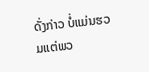ດັ່ງກ່າວ ບໍ່ແມ່ນຮວມແຕ່ພວ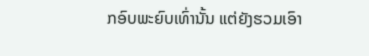ກອົບພະຍົບເທົ່ານັ້ນ ແຕ່ຍັງຮວມເອົາ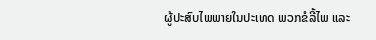ຜູ້ປະສົບໄພພາຍໃນປະເທດ ພວກຂໍລີ້ໄພ ແລະ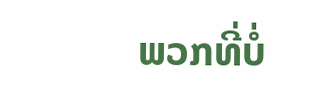ພວກທີ່ບໍ່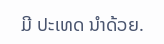ມີ ປະເທດ ນຳດ້ວຍ.